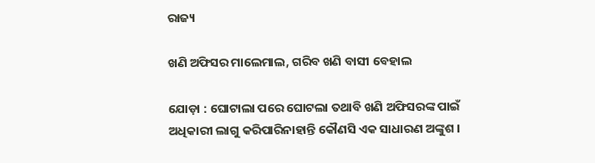ରାଜ୍ୟ

ଖଣି ଅଫିସର ମାଲେମାଲ, ଗରିବ ଖଣି ବାସୀ ବେହାଲ

ଯୋଡ଼ା : ଘୋଟାଲା ପରେ ଘୋଟଲା ତଥାବି ଖଣି ଅଫିସରଙ୍କ ପାଇଁ ଅଧିକାରୀ ଲାଗୁ କରିପାରିନାହାନ୍ତି କୌଣସି ଏକ ସାଧାରଣ ଅଙ୍କୁଶ ।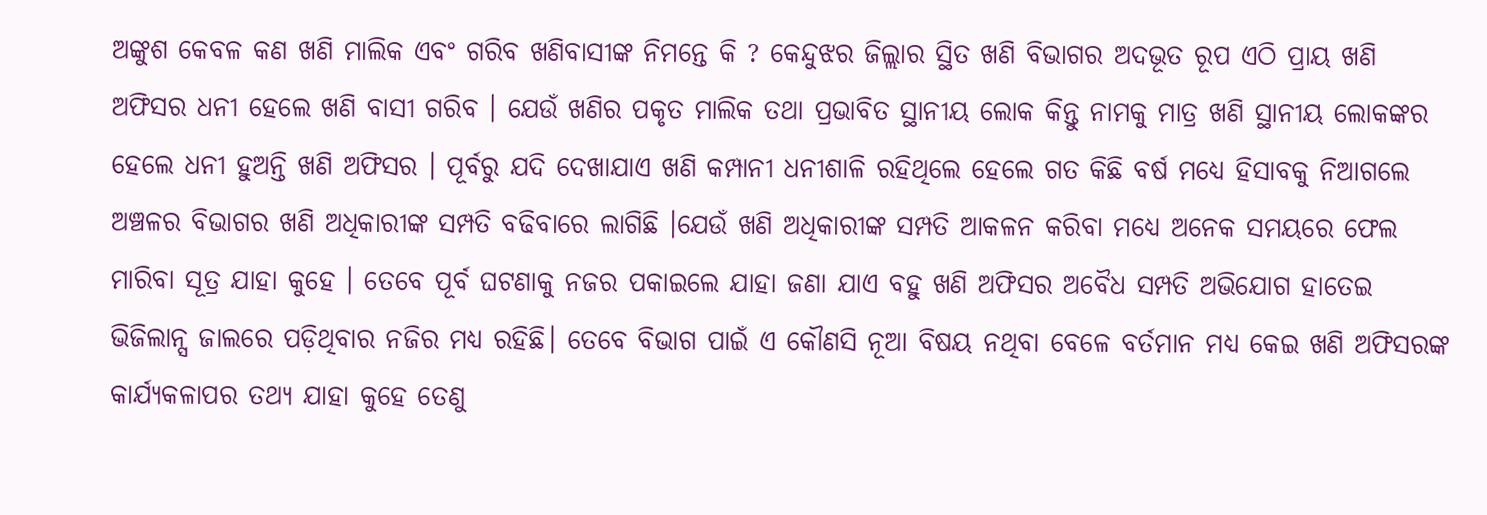ଅଙ୍କୁଶ କେବଳ କଣ ଖଣି ମାଲିକ ଏବଂ ଗରିବ ଖଣିବାସୀଙ୍କ ନିମନ୍ତେ କି ? କେନ୍ଦୁଝର ଜିଲ୍ଲାର ସ୍ଥିତ ଖଣି ବିଭାଗର ଅଦଭୂତ ରୂପ ଏଠି ପ୍ରାୟ ଖଣି ଅଫିସର ଧନୀ ହେଲେ ଖଣି ବାସୀ ଗରିବ । ଯେଉଁ ଖଣିର ପକୃତ ମାଲିକ ତଥା ପ୍ରଭାବିତ ସ୍ଥାନୀୟ ଲୋକ କିନ୍ତୁ ନାମକୁ ମାତ୍ର ଖଣି ସ୍ଥାନୀୟ ଲୋକଙ୍କର ହେଲେ ଧନୀ ହୁଅନ୍ତି ଖଣି ଅଫିସର । ପୂର୍ବରୁ ଯଦି ଦେଖାଯାଏ ଖଣି କମ୍ପାନୀ ଧନୀଶାଳି ରହିଥିଲେ ହେଲେ ଗତ କିଛି ବର୍ଷ ମଧ୍ୟେ ହିସାବକୁ ନିଆଗଲେ ଅଞ୍ଚଳର ବିଭାଗର ଖଣି ଅଧିକାରୀଙ୍କ ସମ୍ପତି ବଢିବାରେ ଲାଗିଛି ।ଯେଉଁ ଖଣି ଅଧିକାରୀଙ୍କ ସମ୍ପତି ଆକଳନ କରିବା ମଧ୍ୟେ ଅନେକ ସମୟରେ ଫେଲ ମାରିବା ସୂତ୍ର ଯାହା କୁହେ । ତେବେ ପୂର୍ବ ଘଟଣାକୁ ନଜର ପକାଇଲେ ଯାହା ଜଣା ଯାଏ ବହୁ ଖଣି ଅଫିସର ଅବୈଧ ସମ୍ପତି ଅଭିଯୋଗ ହାତେଇ ଭିଜିଲାନ୍ସ ଜାଲରେ ପଡ଼ିଥିବାର ନଜିର ମଧ୍ୟ ରହିଛି। ତେବେ ବିଭାଗ ପାଇଁ ଏ କୌଣସି ନୂଆ ବିଷୟ ନଥିବା ବେଳେ ବର୍ତମାନ ମଧ୍ୟ କେଇ ଖଣି ଅଫିସରଙ୍କ କାର୍ଯ୍ୟକଳାପର ତଥ୍ୟ ଯାହା କୁହେ ତେଣୁ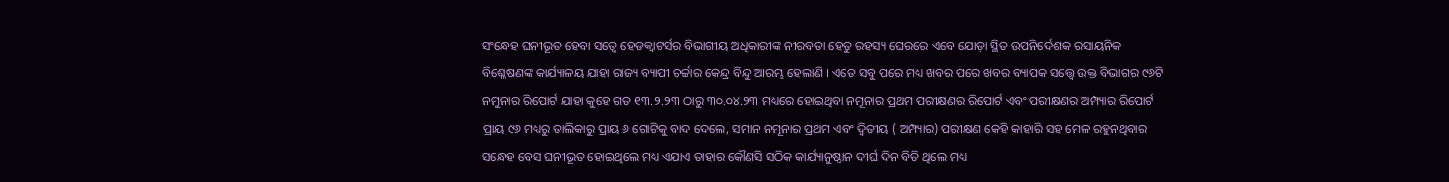ସଂନ୍ଧେହ ଘନୀଭୂତ ହେବା ସତ୍ବେ ହେଡକ୍ୱାଟର୍ସର ବିଭାଗୀୟ ଅଧିକାରୀଙ୍କ ନୀରବତା ହେତୁ ରହସ୍ୟ ଘେରରେ ଏବେ ଯୋଡ଼ା ସ୍ଥିତ ଉପନିର୍ଦେଶକ ରସାୟନିକ ବିଶ୍ଳେଷଣଙ୍କ କାର୍ଯ୍ୟାଳୟ ଯାହା ରାଜ୍ୟ ବ୍ୟାପୀ ଚର୍ଚ୍ଚାର କେନ୍ଦ୍ର ବିନ୍ଦୁ ଆରମ୍ଭ ହେଲାଣି । ଏତେ ସବୁ ପରେ ମଧ୍ୟ ଖବର ପରେ ଖବର ବ୍ୟାପକ ସତ୍ତ୍ବେ ଉକ୍ତ ବିଭାଗର ୯୬ଟି ନମୁନାର ରିପୋର୍ଟ ଯାହା କୁହେ ଗତ ୧୩.୨.୨୩ ଠାରୁ ୩୦.୦୪.୨୩ ମଧ୍ୟରେ ହୋଇଥିବା ନମୂନାର ପ୍ରଥମ ପରୀକ୍ଷଣର ରିପୋର୍ଟ ଏବଂ ପରୀକ୍ଷଣର ଅମ୍ପ୍ୟାର ରିପୋର୍ଟ ପ୍ରାୟ ୯୬ ମଧ୍ୟରୁ ତାଲିକାରୁ ପ୍ରାୟ ୬ ଗୋଟିକୁ ବାଦ ଦେଲେ, ସମାନ ନମୂନାର ପ୍ରଥମ ଏବଂ ଦ୍ଵିତୀୟ ( ଅମ୍ପ୍ୟାର) ପରୀକ୍ଷଣ କେହି କାହାରି ସହ ମେଳ ରହୁନଥିବାର ସନ୍ଧେହ ବେସ ଘନୀଭୂତ ହୋଇଥିଲେ ମଧ୍ୟ ଏଯାଏ ତାହାର କୌଣସି ସଠିକ କାର୍ଯ୍ୟାନୁଷ୍ଠାନ ଦୀର୍ଘ ଦିନ ବିତି ଥିଲେ ମଧ୍ୟ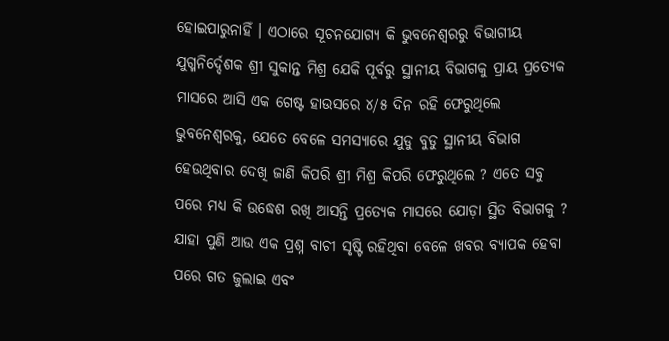ହୋଇପାରୁନାହିଁ । ଏଠାରେ ସୂଚନଯୋଗ୍ୟ କି ଭୁବନେଶ୍ୱରରୁ ବିଭାଗୀୟ ଯୁଗ୍ମନିର୍ଦ୍ଦେଶକ ଶ୍ରୀ ସୁକାନ୍ତ ମିଶ୍ର ଯେକି ପୂର୍ବରୁ ସ୍ଥାନୀୟ ବିଭାଗକୁ ପ୍ରାୟ ପ୍ରତ୍ୟେକ ମାସରେ ଆସି ଏକ ଗେଷ୍ଟ ହାଉସରେ ୪/୫ ଦିନ ରହି ଫେରୁଥିଲେ ଭୁବନେଶ୍ୱରକୁ, ଯେତେ ବେଳେ ସମସ୍ୟାରେ ଯୁଡୁ ବୁଡୁ ସ୍ଥାନୀୟ ବିଭାଗ ହେଉଥିବାର ଦେଖି ଜାଣି କିପରି ଶ୍ରୀ ମିଶ୍ର କିପରି ଫେରୁଥିଲେ ? ଏତେ ସବୁ ପରେ ମଧ୍ୟ କି ଉଦ୍ଧେଶ ରଖି ଆସନ୍ତି ପ୍ରତ୍ୟେକ ମାସରେ ଯୋଡ଼ା ସ୍ଥିତ ବିଭାଗକୁ ? ଯାହା ପୁଣି ଆଉ ଏକ ପ୍ରଶ୍ନ ବାଚୀ ସୃଷ୍ଟି ରହିଥିବା ବେଳେ ଖବର ବ୍ୟାପକ ହେବା ପରେ ଗତ ଜୁଲାଇ ଏବଂ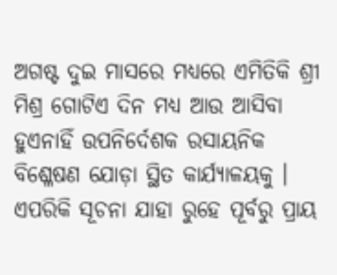ଅଗଷ୍ଟ ଦୁଇ ମାସରେ ମଧ୍ୟରେ ଏମିତିକି ଶ୍ରୀ ମିଶ୍ର ଗୋଟିଏ ଦିନ ମଧ୍ୟ ଆଉ ଆସିବା ହୁଏନାହିଁ ଉପନିର୍ଦେଶକ ରସାୟନିକ ବିଶ୍ଳେଷଣ ଯୋଡ଼ା ସ୍ଥିତ କାର୍ଯ୍ୟାଳୟକୁ । ଏପରିକି ସୂଚନା ଯାହା ରୁହେ ପୂର୍ବରୁ ପ୍ରାୟ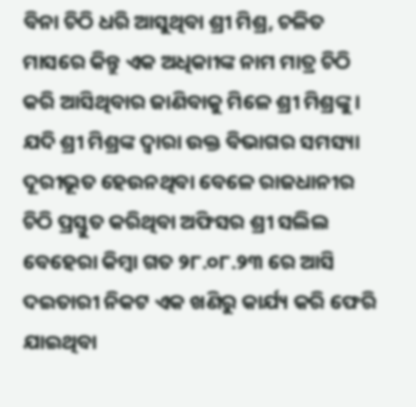ବିନା ଚିଠି ଧରି ଆସୁଥିବା ଶ୍ରୀ ମିଶ୍ର, ଚଳିତ ମାସରେ କିନ୍ତୁ ଏକ ଅଧିକାୀଙ୍କ ନାମ ମାତ୍ର ଚିଠି କରି ଆସିଥିବାର ଜାଣିବାକୁ ମିଳେ ଶ୍ରୀ ମିଶ୍ରଙ୍କୁ। ଯଦି ଶ୍ରୀ ମିଶ୍ରଙ୍କ ଦ୍ଵାରା ଉକ୍ତ ବିଭାଗର ସମସ୍ୟା ଦୂରୀଭୂତ ହେଉନଥିବା ବେଳେ ରାଜଧାନୀର ଚିଠି ପ୍ରସ୍ତୁତ କରିଥିବା ଅଫିସର ଶ୍ରୀ ସଲିଲ ବେହେରା କିମ୍ବା ଗତ ୨୮.୦୮.୨୩ ରେ ଆସି ଦଇତାରୀ ନିକଟ ଏକ ଖଣିରୁ କାର୍ଯ୍ୟ କରି ଫେରି ଯାଇଥିବା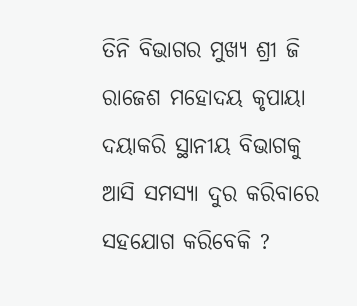ତିନି ବିଭାଗର ମୁଖ୍ୟ ଶ୍ରୀ ଜି ରାଜେଶ ମହୋଦୟ କୃପାୟା ଦୟାକରି ସ୍ଥାନୀୟ ବିଭାଗକୁ ଆସି ସମସ୍ୟା ଦୁର କରିବାରେ ସହଯୋଗ କରିବେକି ?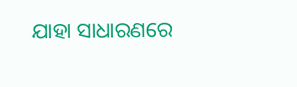ଯାହା ସାଧାରଣରେ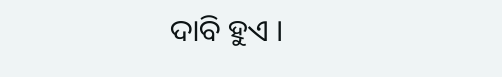ଦାବି ହୁଏ ।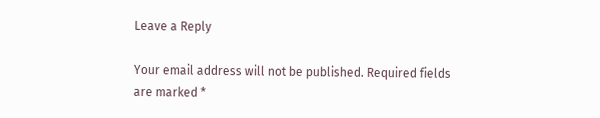Leave a Reply

Your email address will not be published. Required fields are marked *